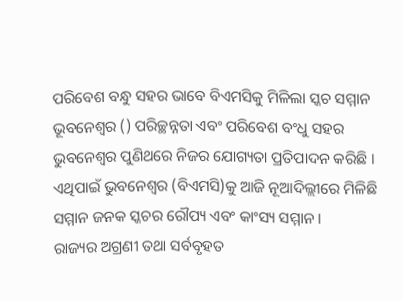ପରିବେଶ ବନ୍ଧୁ ସହର ଭାବେ ବିଏମସିକୁ ମିଳିଲା ସ୍କଚ ସମ୍ମାନ
ଭୂବନେଶ୍ୱର () ପରିଚ୍ଛନ୍ନତା ଏବଂ ପରିବେଶ ବଂଧୁ ସହର ଭୁବନେଶ୍ୱର ପୁଣିଥରେ ନିଜର ଯୋଗ୍ୟତା ପ୍ରତିପାଦନ କରିଛି । ଏଥିପାଇଁ ଭୁବନେଶ୍ୱର (ବିଏମସି)କୁ ଆଜି ନୂଆଦିଲ୍ଲୀରେ ମିଳିଛି ସମ୍ମାନ ଜନକ ସ୍କଚର ରୌପ୍ୟ ଏବଂ କାଂସ୍ୟ ସମ୍ମାନ ।
ରାଜ୍ୟର ଅଗ୍ରଣୀ ତଥା ସର୍ବବୃହତ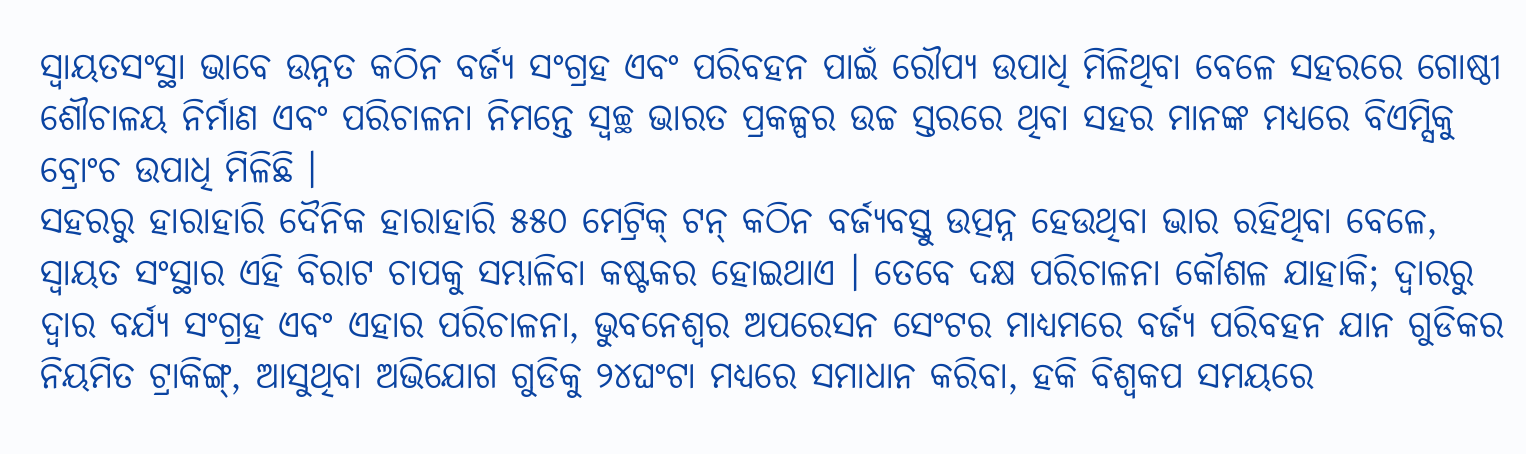ସ୍ୱାୟତସଂସ୍ଥା ଭାବେ ଉନ୍ନତ କଠିନ ବର୍ଜ୍ୟ ସଂଗ୍ରହ ଏବଂ ପରିବହନ ପାଇଁ ରୌପ୍ୟ ଉପାଧି ମିଳିଥିବା ବେଳେ ସହରରେ ଗୋଷ୍ଠୀ ଶୌଚାଳୟ ନିର୍ମାଣ ଏବଂ ପରିଚାଳନା ନିମନ୍ତେ ସ୍ୱଚ୍ଛ ଭାରତ ପ୍ରକଳ୍ପର ଉଚ୍ଚ ସ୍ତରରେ ଥିବା ସହର ମାନଙ୍କ ମଧ୍ୟରେ ବିଏମ୍ସିକୁ ବ୍ରୋଂଚ ଉପାଧି ମିଳିଛି ।
ସହରରୁ ହାରାହାରି ଦୈନିକ ହାରାହାରି ୫୫୦ ମେଟ୍ରିକ୍ ଟନ୍ କଠିନ ବର୍ଜ୍ୟବସ୍ତୁ ଉତ୍ପନ୍ନ ହେଉଥିବା ଭାର ରହିଥିବା ବେଳେ, ସ୍ୱାୟତ ସଂସ୍ଥାର ଏହି ବିରାଟ ଚାପକୁ ସମ୍ଭାଳିବା କଷ୍ଟକର ହୋଇଥାଏ । ତେବେ ଦକ୍ଷ ପରିଚାଳନା କୌଶଳ ଯାହାକି; ଦ୍ୱାରରୁ ଦ୍ୱାର ବର୍ଯ୍ୟ ସଂଗ୍ରହ ଏବଂ ଏହାର ପରିଚାଳନା, ଭୁବନେଶ୍ୱର ଅପରେସନ ସେଂଟର ମାଧ୍ୟମରେ ବର୍ଜ୍ୟ ପରିବହନ ଯାନ ଗୁଡିକର ନିୟମିତ ଟ୍ରାକିଙ୍ଗ୍, ଆସୁଥିବା ଅଭିଯୋଗ ଗୁଡିକୁ ୨୪ଘଂଟା ମଧ୍ୟରେ ସମାଧାନ କରିବା, ହକି ବିଶ୍ୱକପ ସମୟରେ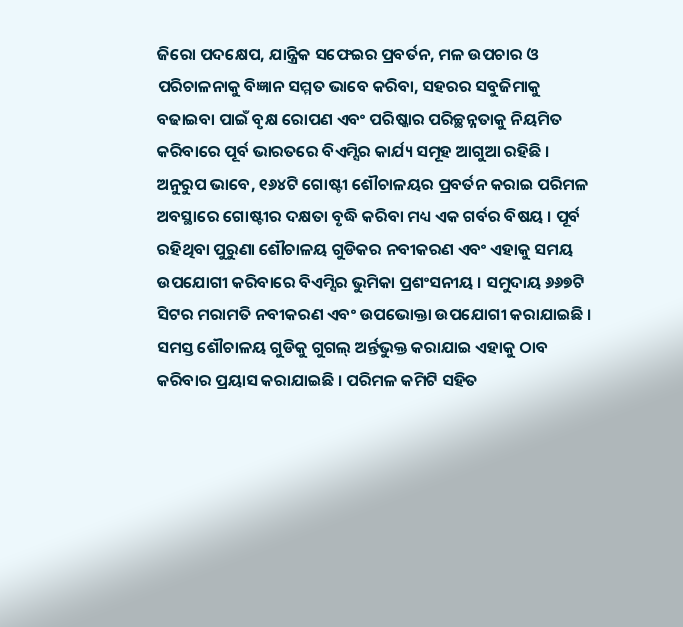ଜିରୋ ପଦକ୍ଷେପ, ଯାନ୍ତ୍ରିକ ସଫେଇର ପ୍ରବର୍ତନ, ମଳ ଉପଚାର ଓ ପରିଚାଳନାକୁ ବିଜ୍ଞାନ ସମ୍ମତ ଭାବେ କରିବା, ସହରର ସବୁଜିମାକୁ ବଢାଇବା ପାଇଁ ବୃକ୍ଷ ରୋପଣ ଏବଂ ପରିଷ୍କାର ପରିଚ୍ଛନ୍ନତାକୁ ନିୟମିତ କରିବାରେ ପୂର୍ବ ଭାରତରେ ବିଏମ୍ସିର କାର୍ଯ୍ୟ ସମୂହ ଆଗୁଆ ରହିଛି ।
ଅନୁରୁପ ଭାବେ, ୧୬୪ଟି ଗୋଷ୍ଟୀ ଶୌଚାଳୟର ପ୍ରବର୍ତନ କରାଇ ପରିମଳ ଅବସ୍ଥାରେ ଗୋଷ୍ଟୀର ଦକ୍ଷତା ବୃଦ୍ଧି କରିବା ମଧ୍ୟ ଏକ ଗର୍ବର ବିଷୟ । ପୂର୍ବ ରହିଥିବା ପୁରୁଣା ଶୌଚାଳୟ ଗୁଡିକର ନବୀକରଣ ଏବଂ ଏହାକୁ ସମୟ ଉପଯୋଗୀ କରିବାରେ ବିଏମ୍ସିର ଭୁମିକା ପ୍ରଶଂସନୀୟ । ସମୁଦାୟ ୬୬୭ଟି ସିଟର ମରାମତି ନବୀକରଣ ଏବଂ ଉପଭୋକ୍ତା ଉପଯୋଗୀ କରାଯାଇଛି । ସମସ୍ତ ଶୌଚାଳୟ ଗୁଡିକୁ ଗୁଗଲ୍ ଅର୍ନ୍ତଭୁକ୍ତ କରାଯାଇ ଏହାକୁ ଠାବ କରିବାର ପ୍ରୟାସ କରାଯାଇଛି । ପରିମଳ କମିଟି ସହିତ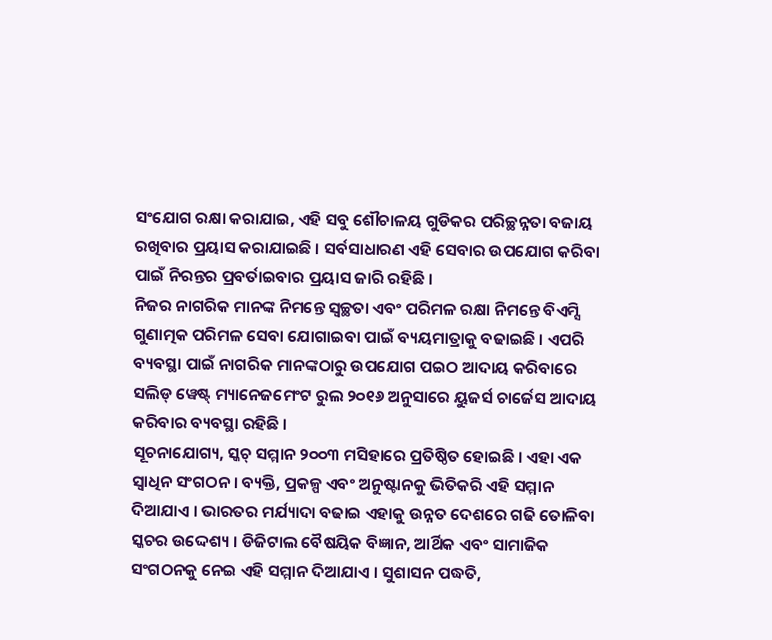ସଂଯୋଗ ରକ୍ଷା କରାଯାଇ, ଏହି ସବୁ ଶୌଚାଳୟ ଗୁଡିକର ପରିଚ୍ଛନ୍ନତା ବଜାୟ ରଖିବାର ପ୍ରୟାସ କରାଯାଇଛି । ସର୍ବସାଧାରଣ ଏହି ସେବାର ଉପଯୋଗ କରିବା ପାଇଁ ନିରନ୍ତର ପ୍ରବର୍ତାଇବାର ପ୍ରୟାସ ଜାରି ରହିଛି ।
ନିଜର ନାଗରିକ ମାନଙ୍କ ନିମନ୍ତେ ସ୍ୱଚ୍ଛତା ଏବଂ ପରିମଳ ରକ୍ଷା ନିମନ୍ତେ ବିଏମ୍ସି ଗୁଣାତ୍ମକ ପରିମଳ ସେବା ଯୋଗାଇବା ପାଇଁ ବ୍ୟୟମାତ୍ରାକୁ ବଢାଇଛି । ଏପରି ବ୍ୟବସ୍ଥା ପାଇଁ ନାଗରିକ ମାନଙ୍କଠାରୁ ଉପଯୋଗ ପଇଠ ଆଦାୟ କରିବାରେ ସଲିଡ୍ ୱେଷ୍ଟ୍ ମ୍ୟାନେଜମେଂଟ ରୁଲ ୨୦୧୬ ଅନୁସାରେ ୟୁଜର୍ସ ଚାର୍ଜେସ ଆଦାୟ କରିବାର ବ୍ୟବସ୍ଥା ରହିଛି ।
ସୂଚନାଯୋଗ୍ୟ, ସ୍କଚ୍ ସମ୍ମାନ ୨୦୦୩ ମସିହାରେ ପ୍ରତିଷ୍ଠିତ ହୋଇଛି । ଏହା ଏକ ସ୍ୱାଧିନ ସଂଗଠନ । ବ୍ୟକ୍ତି, ପ୍ରକଳ୍ପ ଏବଂ ଅନୁଷ୍ଟାନକୁ ଭିତିକରି ଏହି ସମ୍ମାନ ଦିଆଯାଏ । ଭାରତର ମର୍ଯ୍ୟାଦା ବଢାଇ ଏହାକୁ ଉନ୍ନତ ଦେଶରେ ଗଢି ତୋଳିବା ସ୍କଚର ଉଦ୍ଦେଶ୍ୟ । ଡିଜିଟାଲ ବୈଷୟିକ ବିଜ୍ଞାନ, ଆର୍ଥିକ ଏବଂ ସାମାଜିକ ସଂଗଠନକୁ ନେଇ ଏହି ସମ୍ମାନ ଦିଆଯାଏ । ସୁଶାସନ ପଦ୍ଧତି,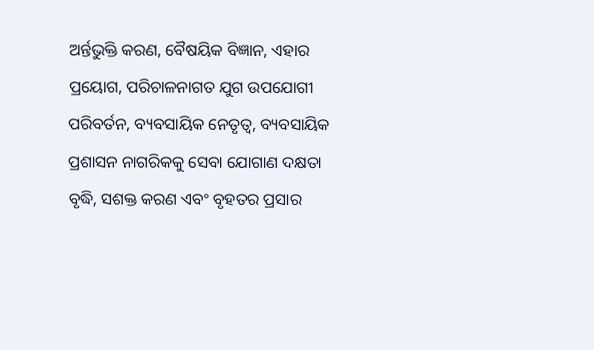ଅର୍ନ୍ତଭୁକ୍ତି କରଣ, ବୈଷୟିକ ବିଜ୍ଞାନ, ଏହାର ପ୍ରୟୋଗ, ପରିଚାଳନାଗତ ଯୁଗ ଉପଯୋଗୀ ପରିବର୍ତନ, ବ୍ୟବସାୟିକ ନେତୃତ୍ୱ, ବ୍ୟବସାୟିକ ପ୍ରଶାସନ ନାଗରିକକୁ ସେବା ଯୋଗାଣ ଦକ୍ଷତା ବୃଦ୍ଧି, ସଶକ୍ତ କରଣ ଏବଂ ବୃହତର ପ୍ରସାର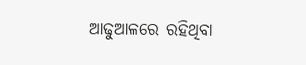ଆଢୁଆଳରେ ରହିଥିବା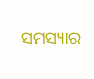ସମସ୍ୟାର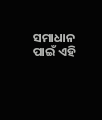ସମାଧାନ ପାଇଁ ଏହି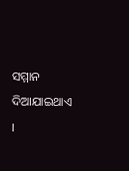ସମ୍ମାନ ଦିଆଯାଇଥାଏ ।